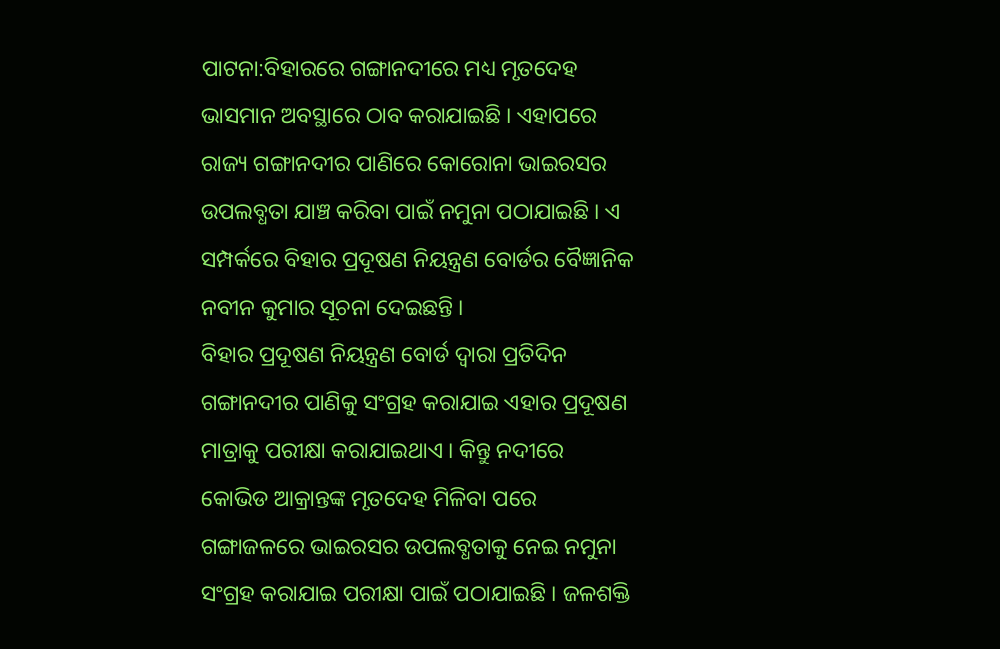ପାଟନା:ବିହାରରେ ଗଙ୍ଗାନଦୀରେ ମଧ୍ୟ ମୃତଦେହ ଭାସମାନ ଅବସ୍ଥାରେ ଠାବ କରାଯାଇଛି । ଏହାପରେ ରାଜ୍ୟ ଗଙ୍ଗାନଦୀର ପାଣିରେ କୋରୋନା ଭାଇରସର ଉପଲବ୍ଧତା ଯାଞ୍ଚ କରିବା ପାଇଁ ନମୁନା ପଠାଯାଇଛି । ଏ ସମ୍ପର୍କରେ ବିହାର ପ୍ରଦୂଷଣ ନିୟନ୍ତ୍ରଣ ବୋର୍ଡର ବୈଜ୍ଞାନିକ ନବୀନ କୁମାର ସୂଚନା ଦେଇଛନ୍ତି ।
ବିହାର ପ୍ରଦୂଷଣ ନିୟନ୍ତ୍ରଣ ବୋର୍ଡ ଦ୍ବାରା ପ୍ରତିଦିନ ଗଙ୍ଗାନଦୀର ପାଣିକୁ ସଂଗ୍ରହ କରାଯାଇ ଏହାର ପ୍ରଦୂଷଣ ମାତ୍ରାକୁ ପରୀକ୍ଷା କରାଯାଇଥାଏ । କିନ୍ତୁ ନଦୀରେ କୋଭିଡ ଆକ୍ରାନ୍ତଙ୍କ ମୃତଦେହ ମିଳିବା ପରେ ଗଙ୍ଗାଜଳରେ ଭାଇରସର ଉପଲବ୍ଧତାକୁ ନେଇ ନମୁନା ସଂଗ୍ରହ କରାଯାଇ ପରୀକ୍ଷା ପାଇଁ ପଠାଯାଇଛି । ଜଳଶକ୍ତି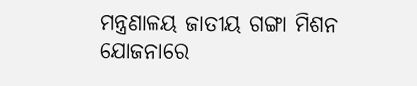ମନ୍ତ୍ରଣାଳୟ ଜାତୀୟ ଗଙ୍ଗା ମିଶନ ଯୋଜନାରେ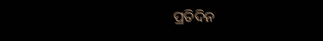ପ୍ରତିଦିନ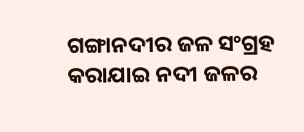ଗଙ୍ଗାନଦୀର ଜଳ ସଂଗ୍ରହ କରାଯାଇ ନଦୀ ଜଳର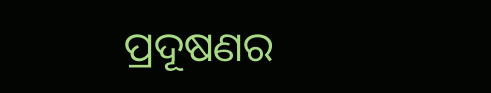ପ୍ରଦୂଷଣର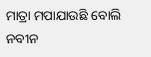ମାତ୍ରା ମପାଯାଉଛି ବୋଲି ନବୀନ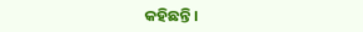କହିଛନ୍ତି ।